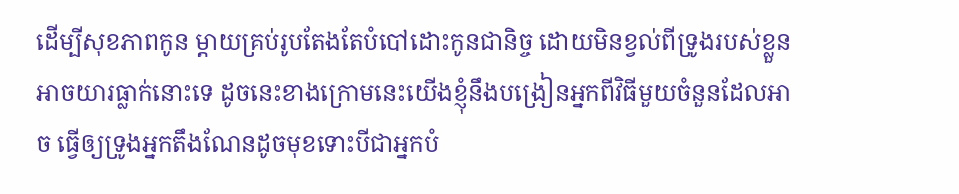ដើម្បីសុខភាពកូន ម្តាយគ្រប់រូបតែងតែបំបៅដោះកូនជានិច្ច ដោយមិនខ្វល់ពីទ្រូងរបស់ខ្លួនអាចយារធ្លាក់នោះទេ ដូចនេះខាងក្រោមនេះយើងខ្ញុំនឹងបង្រៀនអ្នកពីវិធីមួយចំនួនដែលអាច ធ្វើឲ្យទ្រូងអ្នកតឹងណែនដូចមុខទោះបីជាអ្នកបំ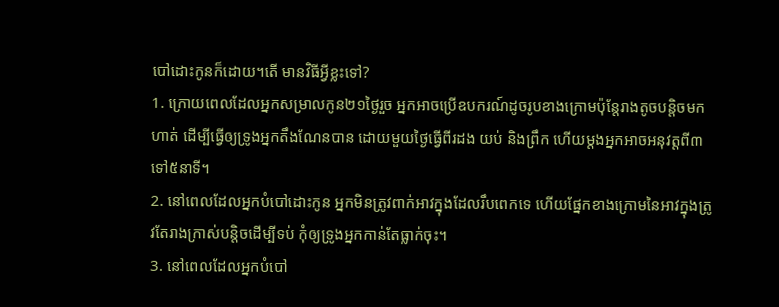បៅដោះកូនក៏ដោយ។តើ មានវិធីអ្វីខ្លះទៅ?
1. ក្រោយពេលដែលអ្នកសម្រាលកូន២១ថ្ងៃរួច អ្នកអាចប្រើឧបករណ៍ដូចរូបខាងក្រោមប៉ុន្តែរាងតូចបន្តិចមកហាត់ ដើម្បីធ្វើឲ្យទ្រូងអ្នកតឹងណែនបាន ដោយមួយថ្ងៃធ្វើពីរដង យប់ និងព្រឹក ហើយម្តងអ្នកអាចអនុវត្តពី៣ទៅ៥នាទី។
2. នៅពេលដែលអ្នកបំបៅដោះកូន អ្នកមិនត្រូវពាក់អាវក្នុងដែលរឹបពេកទេ ហើយផ្នែកខាងក្រោមនៃអាវក្នុងត្រូវតែរាងក្រាស់បន្តិចដើម្បីទប់ កុំឲ្យទ្រូងអ្នកកាន់តែធ្លាក់ចុះ។
3. នៅពេលដែលអ្នកបំបៅ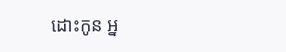ដោះកូន អ្ន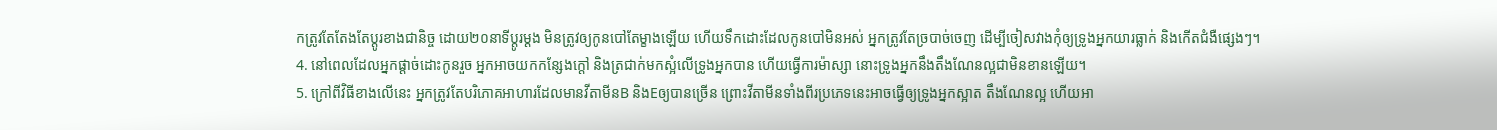កត្រូវតែតែងតែប្តូរខាងជានិច្ច ដោយ២០នាទីប្តូរម្តង មិនត្រូវឲ្យកូនបៅតែម្ខាងឡើយ ហើយទឹកដោះដែលកូនបៅមិនអស់ អ្នកត្រូវតែច្របាច់ចេញ ដើម្បីចៀសវាងកុំឲ្យទ្រូងអ្នកយារធ្លាក់ និងកើតជំងឺផ្សេងៗ។
4. នៅពេលដែលអ្នកផ្តាច់ដោះកូនរួច អ្នកអាចយកកន្សែងក្តៅ និងត្រជាក់មកស្អំលើទ្រូងអ្នកបាន ហើយធ្វើការម៉ាស្សា នោះទ្រូងអ្នកនឹងតឹងណែនល្អជាមិនខានឡើយ។
5. ក្រៅពីវិធីខាងលើនេះ អ្នកត្រូវតែបរិភោគអាហារដែលមានវីតាមីនB និងEឲ្យបានច្រើន ព្រោះវីតាមីនទាំងពីរប្រភេទនេះអាចធ្វើឲ្យទ្រូងអ្នកស្អាត តឹងណែនល្អ ហើយអា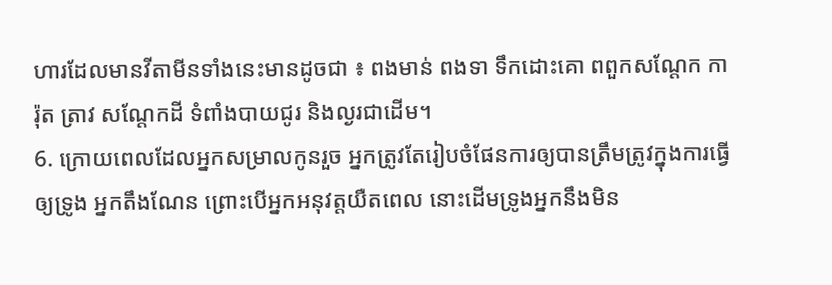ហារដែលមានវីតាមីនទាំងនេះមានដូចជា ៖ ពងមាន់ ពងទា ទឹកដោះគោ ពពួកសណ្តែក ការ៉ុត ត្រាវ សណ្តែកដី ទំពាំងបាយជូរ និងល្ងរជាដើម។
6. ក្រោយពេលដែលអ្នកសម្រាលកូនរួច អ្នកត្រូវតែរៀបចំផែនការឲ្យបានត្រឹមត្រូវក្នុងការធ្វើឲ្យទ្រូង អ្នកតឹងណែន ព្រោះបើអ្នកអនុវត្តយឺតពេល នោះដើមទ្រូងអ្នកនឹងមិន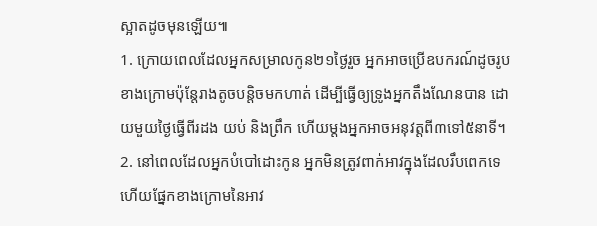ស្អាតដូចមុនឡើយ៕
1. ក្រោយពេលដែលអ្នកសម្រាលកូន២១ថ្ងៃរួច អ្នកអាចប្រើឧបករណ៍ដូចរូបខាងក្រោមប៉ុន្តែរាងតូចបន្តិចមកហាត់ ដើម្បីធ្វើឲ្យទ្រូងអ្នកតឹងណែនបាន ដោយមួយថ្ងៃធ្វើពីរដង យប់ និងព្រឹក ហើយម្តងអ្នកអាចអនុវត្តពី៣ទៅ៥នាទី។
2. នៅពេលដែលអ្នកបំបៅដោះកូន អ្នកមិនត្រូវពាក់អាវក្នុងដែលរឹបពេកទេ ហើយផ្នែកខាងក្រោមនៃអាវ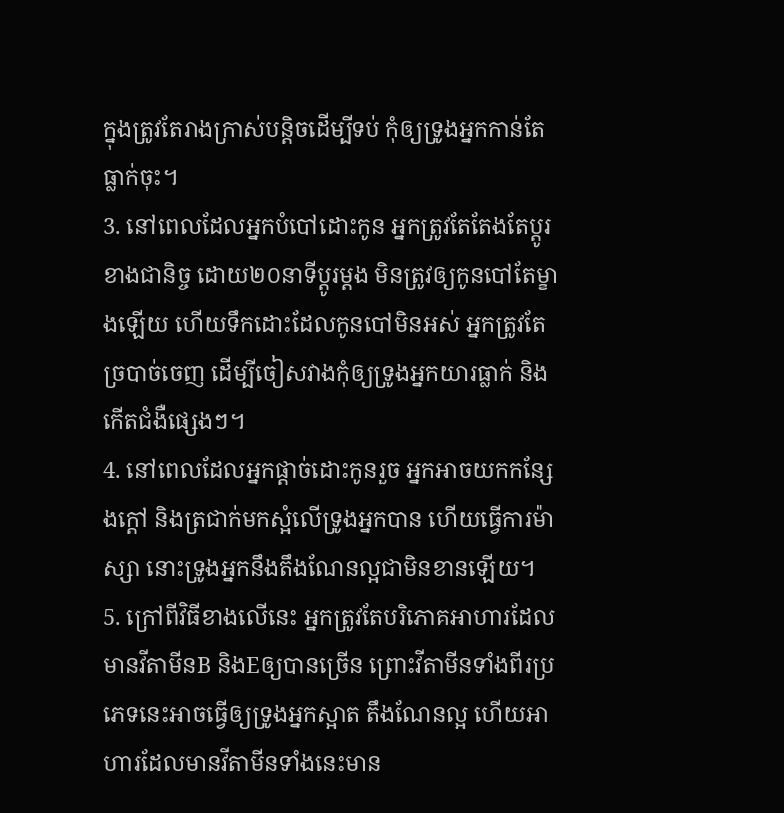ក្នុងត្រូវតែរាងក្រាស់បន្តិចដើម្បីទប់ កុំឲ្យទ្រូងអ្នកកាន់តែធ្លាក់ចុះ។
3. នៅពេលដែលអ្នកបំបៅដោះកូន អ្នកត្រូវតែតែងតែប្តូរខាងជានិច្ច ដោយ២០នាទីប្តូរម្តង មិនត្រូវឲ្យកូនបៅតែម្ខាងឡើយ ហើយទឹកដោះដែលកូនបៅមិនអស់ អ្នកត្រូវតែច្របាច់ចេញ ដើម្បីចៀសវាងកុំឲ្យទ្រូងអ្នកយារធ្លាក់ និងកើតជំងឺផ្សេងៗ។
4. នៅពេលដែលអ្នកផ្តាច់ដោះកូនរួច អ្នកអាចយកកន្សែងក្តៅ និងត្រជាក់មកស្អំលើទ្រូងអ្នកបាន ហើយធ្វើការម៉ាស្សា នោះទ្រូងអ្នកនឹងតឹងណែនល្អជាមិនខានឡើយ។
5. ក្រៅពីវិធីខាងលើនេះ អ្នកត្រូវតែបរិភោគអាហារដែលមានវីតាមីនB និងEឲ្យបានច្រើន ព្រោះវីតាមីនទាំងពីរប្រភេទនេះអាចធ្វើឲ្យទ្រូងអ្នកស្អាត តឹងណែនល្អ ហើយអាហារដែលមានវីតាមីនទាំងនេះមាន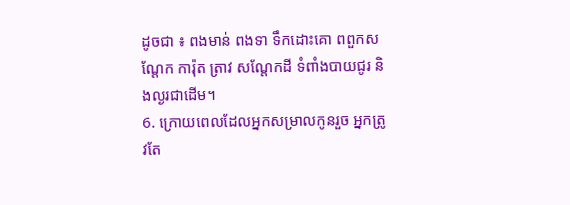ដូចជា ៖ ពងមាន់ ពងទា ទឹកដោះគោ ពពួកសណ្តែក ការ៉ុត ត្រាវ សណ្តែកដី ទំពាំងបាយជូរ និងល្ងរជាដើម។
6. ក្រោយពេលដែលអ្នកសម្រាលកូនរួច អ្នកត្រូវតែ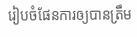រៀបចំផែនការឲ្យបានត្រឹម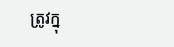ត្រូវក្នុ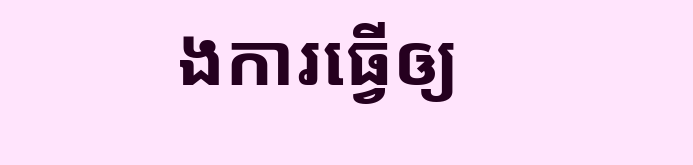ងការធ្វើឲ្យ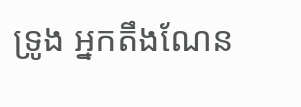ទ្រូង អ្នកតឹងណែន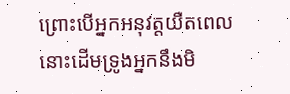ព្រោះបើអ្នកអនុវត្តយឺតពេល នោះដើមទ្រូងអ្នកនឹងមិ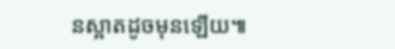នស្អាតដូចមុនឡើយ៕